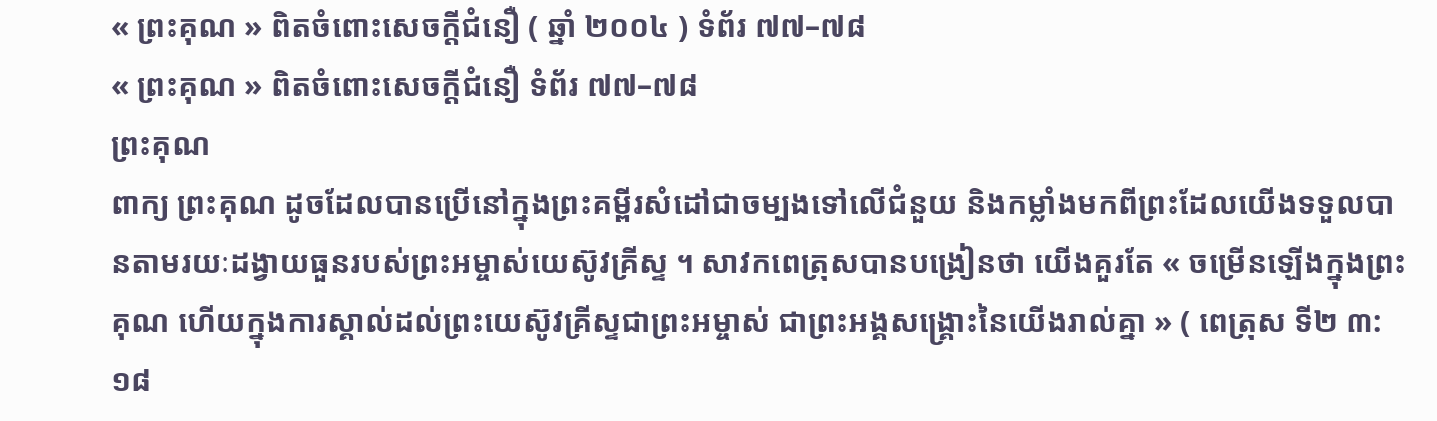« ព្រះគុណ » ពិតចំពោះសេចក្តីជំនឿ ( ឆ្នាំ ២០០៤ ) ទំព័រ ៧៧–៧៨
« ព្រះគុណ » ពិតចំពោះសេចក្តីជំនឿ ទំព័រ ៧៧–៧៨
ព្រះគុណ
ពាក្យ ព្រះគុណ ដូចដែលបានប្រើនៅក្នុងព្រះគម្ពីរសំដៅជាចម្បងទៅលើជំនួយ និងកម្លាំងមកពីព្រះដែលយើងទទួលបានតាមរយៈដង្វាយធួនរបស់ព្រះអម្ចាស់យេស៊ូវគ្រីស្ទ ។ សាវកពេត្រុសបានបង្រៀនថា យើងគួរតែ « ចម្រើនឡើងក្នុងព្រះគុណ ហើយក្នុងការស្គាល់ដល់ព្រះយេស៊ូវគ្រីស្ទជាព្រះអម្ចាស់ ជាព្រះអង្គសង្គ្រោះនៃយើងរាល់គ្នា » ( ពេត្រុស ទី២ ៣:១៨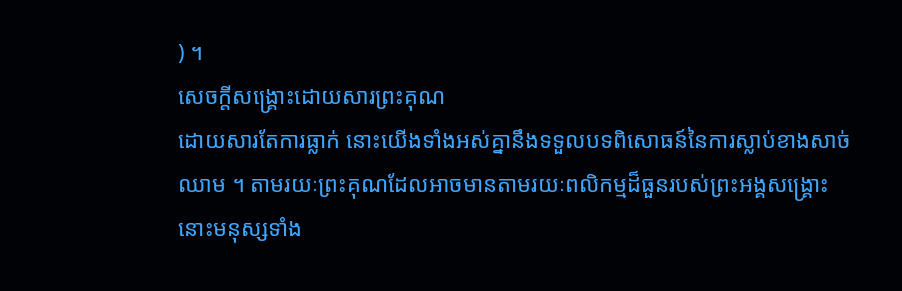) ។
សេចក្តីសង្គ្រោះដោយសារព្រះគុណ
ដោយសារតែការធ្លាក់ នោះយើងទាំងអស់គ្នានឹងទទួលបទពិសោធន៍នៃការស្លាប់ខាងសាច់ឈាម ។ តាមរយៈព្រះគុណដែលអាចមានតាមរយៈពលិកម្មដ៏ធួនរបស់ព្រះអង្គសង្គ្រោះ នោះមនុស្សទាំង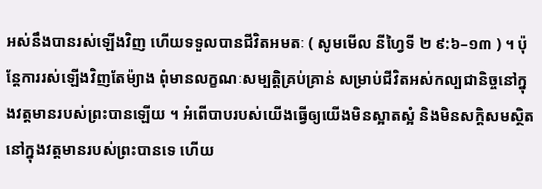អស់នឹងបានរស់ឡើងវិញ ហើយទទួលបានជីវិតអមតៈ ( សូមមើល នីហ្វៃទី ២ ៩:៦–១៣ ) ។ ប៉ុន្តែការរស់ឡើងវិញតែម៉្យាង ពុំមានលក្ខណៈសម្បត្តិគ្រប់គ្រាន់ សម្រាប់ជីវិតអស់កល្បជានិច្ចនៅក្នុងវត្តមានរបស់ព្រះបានឡើយ ។ អំពើបាបរបស់យើងធ្វើឲ្យយើងមិនស្អាតស្អំ និងមិនសក្តិសមស្ថិតនៅក្នុងវត្តមានរបស់ព្រះបានទេ ហើយ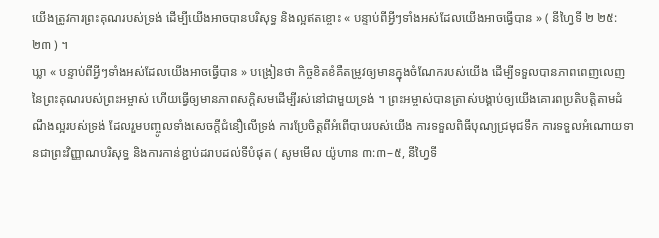យើងត្រូវការព្រះគុណរបស់ទ្រង់ ដើម្បីយើងអាចបានបរិសុទ្ធ និងល្អឥតខ្ចោះ « បន្ទាប់ពីអ្វីៗទាំងអស់ដែលយើងអាចធ្វើបាន » ( នីហ្វៃទី ២ ២៥:២៣ ) ។
ឃ្លា « បន្ទាប់ពីអ្វីៗទាំងអស់ដែលយើងអាចធ្វើបាន » បង្រៀនថា កិច្ចខិតខំគឺតម្រូវឲ្យមានក្នុងចំណែករបស់យើង ដើម្បីទទួលបានភាពពេញលេញនៃព្រះគុណរបស់ព្រះអម្ចាស់ ហើយធ្វើឲ្យមានភាពសក្តិសមដើម្បីរស់នៅជាមួយទ្រង់ ។ ព្រះអម្ចាស់បានត្រាស់បង្គាប់ឲ្យយើងគោរពប្រតិបត្តិតាមដំណឹងល្អរបស់ទ្រង់ ដែលរួមបញ្ចូលទាំងសេចក្តីជំនឿលើទ្រង់ ការប្រែចិត្តពីអំពើបាបរបស់យើង ការទទួលពិធីបុណ្យជ្រមុជទឹក ការទទួលអំណោយទានជាព្រះវិញ្ញាណបរិសុទ្ធ និងការកាន់ខ្ជាប់ដរាបដល់ទីបំផុត ( សូមមើល យ៉ូហាន ៣:៣–៥, នីហ្វៃទី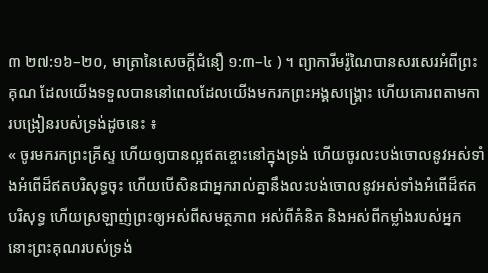៣ ២៧:១៦–២០, មាត្រានៃសេចក្ដីជំនឿ ១:៣–៤ ) ។ ព្យាការីមរ៉ូណៃបានសរសេរអំពីព្រះគុណ ដែលយើងទទួលបាននៅពេលដែលយើងមករកព្រះអង្គសង្គ្រោះ ហើយគោរពតាមការបង្រៀនរបស់ទ្រង់ដូចនេះ ៖
« ចូរមករកព្រះគ្រីស្ទ ហើយឲ្យបានល្អឥតខ្ចោះនៅក្នុងទ្រង់ ហើយចូរលះបង់ចោលនូវអស់ទាំងអំពើដ៏ឥតបរិសុទ្ធចុះ ហើយបើសិនជាអ្នករាល់គ្នានឹងលះបង់ចោលនូវអស់ទាំងអំពើដ៏ឥតបរិសុទ្ធ ហើយស្រឡាញ់ព្រះឲ្យអស់ពីសមត្ថភាព អស់ពីគំនិត និងអស់ពីកម្លាំងរបស់អ្នក នោះព្រះគុណរបស់ទ្រង់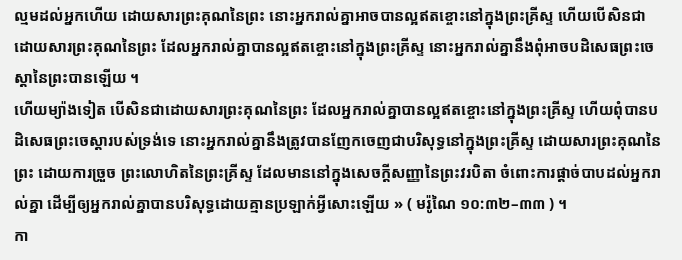ល្មមដល់អ្នកហើយ ដោយសារព្រះគុណនៃព្រះ នោះអ្នករាល់គ្នាអាចបានល្អឥតខ្ចោះនៅក្នុងព្រះគ្រីស្ទ ហើយបើសិនជាដោយសារព្រះគុណនៃព្រះ ដែលអ្នករាល់គ្នាបានល្អឥតខ្ចោះនៅក្នុងព្រះគ្រីស្ទ នោះអ្នករាល់គ្នានឹងពុំអាចបដិសេធព្រះចេស្ដានៃព្រះបានឡើយ ។
ហើយម្យ៉ាងទៀត បើសិនជាដោយសារព្រះគុណនៃព្រះ ដែលអ្នករាល់គ្នាបានល្អឥតខ្ចោះនៅក្នុងព្រះគ្រីស្ទ ហើយពុំបានបដិសេធព្រះចេស្ដារបស់ទ្រង់ទេ នោះអ្នករាល់គ្នានឹងត្រូវបានញែកចេញជាបរិសុទ្ធនៅក្នុងព្រះគ្រីស្ទ ដោយសារព្រះគុណនៃព្រះ ដោយការច្រួច ព្រះលោហិតនៃព្រះគ្រីស្ទ ដែលមាននៅក្នុងសេចក្ដីសញ្ញានៃព្រះវរបិតា ចំពោះការផ្ដាច់បាបដល់អ្នករាល់គ្នា ដើម្បីឲ្យអ្នករាល់គ្នាបានបរិសុទ្ធដោយគ្មានប្រឡាក់អ្វីសោះឡើយ » ( មរ៉ូណៃ ១០:៣២–៣៣ ) ។
កា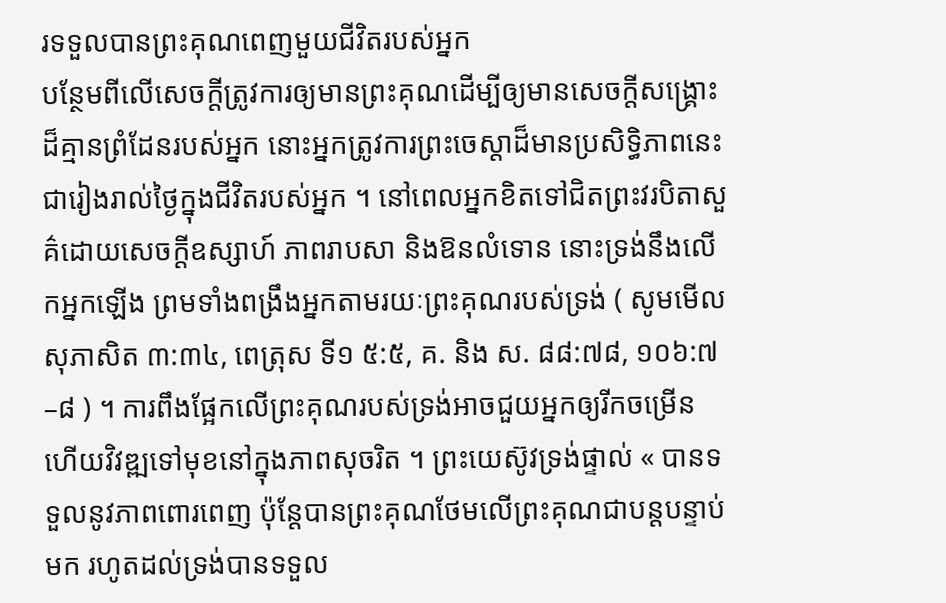រទទួលបានព្រះគុណពេញមួយជីវិតរបស់អ្នក
បន្ថែមពីលើសេចក្តីត្រូវការឲ្យមានព្រះគុណដើម្បីឲ្យមានសេចក្តីសង្គ្រោះដ៏គ្មានព្រំដែនរបស់អ្នក នោះអ្នកត្រូវការព្រះចេស្តាដ៏មានប្រសិទ្ធិភាពនេះ ជារៀងរាល់ថ្ងៃក្នុងជីវិតរបស់អ្នក ។ នៅពេលអ្នកខិតទៅជិតព្រះវរបិតាសួគ៌ដោយសេចក្តីឧស្សាហ៍ ភាពរាបសា និងឱនលំទោន នោះទ្រង់នឹងលើកអ្នកឡើង ព្រមទាំងពង្រឹងអ្នកតាមរយៈព្រះគុណរបស់ទ្រង់ ( សូមមើល សុភាសិត ៣:៣៤, ពេត្រុស ទី១ ៥:៥, គ. និង ស. ៨៨:៧៨, ១០៦:៧–៨ ) ។ ការពឹងផ្អែកលើព្រះគុណរបស់ទ្រង់អាចជួយអ្នកឲ្យរីកចម្រើន ហើយវិវឌ្ឍទៅមុខនៅក្នុងភាពសុចរិត ។ ព្រះយេស៊ូវទ្រង់ផ្ទាល់ « បានទទួលនូវភាពពោរពេញ ប៉ុន្តែបានព្រះគុណថែមលើព្រះគុណជាបន្តបន្ទាប់មក រហូតដល់ទ្រង់បានទទួល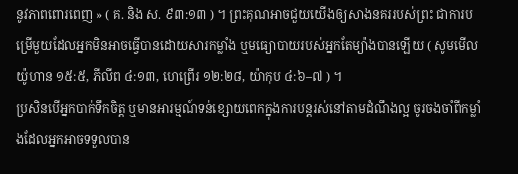នូវភាពពោរពេញ » ( គ. និង ស. ៩៣:១៣ ) ។ ព្រះគុណអាចជួយយើងឲ្យសាងនគររបស់ព្រះ ជាការបម្រើមួយដែលអ្នកមិនអាចធ្វើបានដោយសារកម្លាំង ឬមធ្យោបាយរបស់អ្នកតែម្យ៉ាងបានឡើយ ( សូមមើល យ៉ូហាន ១៥:៥, ភីលីព ៤:១៣, ហេព្រើរ ១២:២៨, យ៉ាកុប ៤:៦–៧ ) ។
ប្រសិនបើអ្នកបាក់ទឹកចិត្ត ឬមានអារម្មណ៍ទន់ខ្សោយពេកក្នុងការបន្តរស់នៅតាមដំណឹងល្អ ចូរចងចាំពីកម្លាំងដែលអ្នកអាចទទួលបាន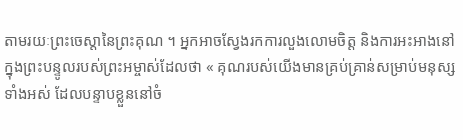តាមរយៈព្រះចេស្តានៃព្រះគុណ ។ អ្នកអាចស្វែងរកការលួងលោមចិត្ត និងការអះអាងនៅក្នុងព្រះបន្ទូលរបស់ព្រះអម្ចាស់ដែលថា « គុណរបស់យើងមានគ្រប់គ្រាន់សម្រាប់មនុស្សទាំងអស់ ដែលបន្ទាបខ្លួននៅចំ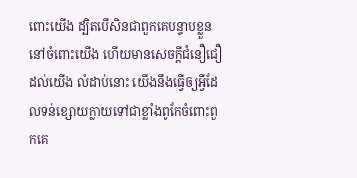ពោះយើង ដ្បិតបើសិនជាពួកគេបន្ទាបខ្លួននៅចំពោះយើង ហើយមានសេចក្ដីជំនឿជឿដល់យើង លំដាប់នោះ យើងនឹងធ្វើឲ្យអ្វីដែលទន់ខ្សោយក្លាយទៅជាខ្លាំងពូកែចំពោះពួកគេ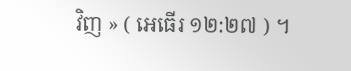វិញ » ( អេធើរ ១២:២៧ ) ។